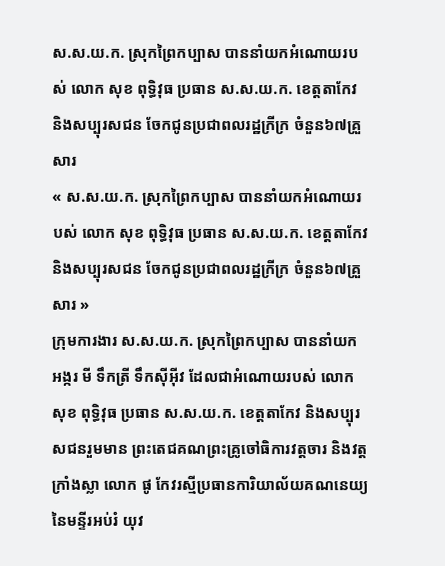ស.ស.យ.ក. ស្រុកព្រៃកប្បាស បាននាំយកអំណោយរបស់ លោក សុខ ពុទ្ធិវុធ ប្រធាន ស.ស.យ.ក. ខេត្តតាកែវ និងសប្បុរសជន ចែកជូនប្រជាពលរដ្ឋក្រីក្រ ចំនួន៦៧គ្រួសារ
« ស.ស.យ.ក. ស្រុកព្រៃកប្បាស បាននាំយកអំណោយរបស់ លោក សុខ ពុទ្ធិវុធ ប្រធាន ស.ស.យ.ក. ខេត្តតាកែវ និងសប្បុរសជន ចែកជូនប្រជាពលរដ្ឋក្រីក្រ ចំនួន៦៧គ្រួសារ »
ក្រុមការងារ ស.ស.យ.ក. ស្រុកព្រៃកប្បាស បាននាំយក អង្ករ មី ទឹកត្រី ទឹកសុីអុីវ ដែលជាអំណោយរបស់ លោក សុខ ពុទ្ធិវុធ ប្រធាន ស.ស.យ.ក. ខេត្តតាកែវ និងសប្បុរសជនរួមមាន ព្រះតេជគណព្រះគ្រូចៅធិការវត្តចារ និងវត្តក្រាំងស្លា លោក ផូ កែវរស្មីប្រធានការិយាល័យគណនេយ្យ នៃមន្ទីរអប់រំ យុវ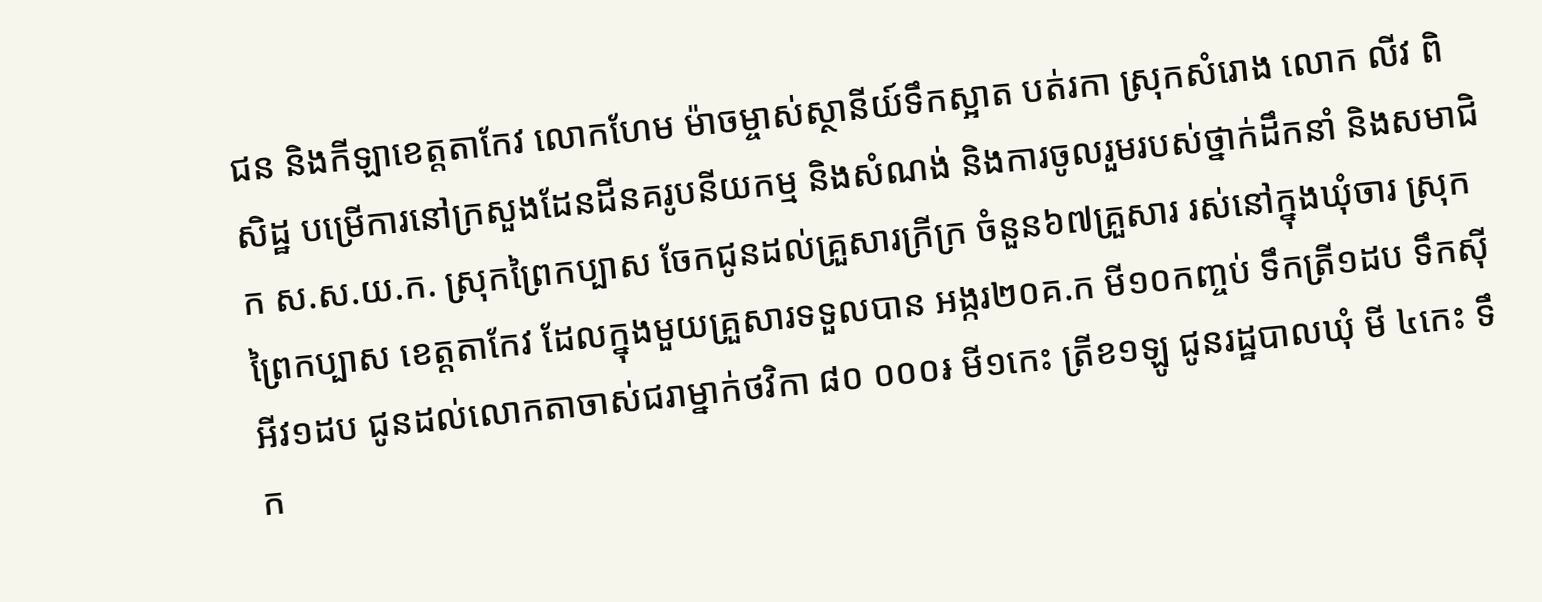ជន និងកីឡាខេត្តតាកែវ លោកហែម ម៉ាចម្ចាស់ស្ថានីយ៍ទឹកស្អាត បត់រកា ស្រុកសំរោង លោក លីវ ពិសិដ្ឋ បម្រើការនៅក្រសួងដែនដីនគរូបនីយកម្ម និងសំណង់ និងការចូលរួមរបស់ថ្នាក់ដឹកនាំ និងសមាជិក ស.ស.យ.ក. ស្រុកព្រៃកប្បាស ចែកជូនដល់គ្រួសារក្រីក្រ ចំនួន៦៧គ្រួសារ រស់នៅក្នុងឃុំចារ ស្រុកព្រៃកប្បាស ខេត្តតាកែវ ដែលក្នុងមួយគ្រួសារទទួលបាន អង្ករ២០គ.ក មី១០កញ្ចប់ ទឹកត្រី១ដប ទឹកសុីអីវ១ដប ជូនដល់លោកតាចាស់ជរាម្នាក់ថវិកា ៨០ ០០០៛ មី១កេះ ត្រីខ១ឡូ ជូនរដ្ឋបាលឃុំ មី ៤កេះ ទឹក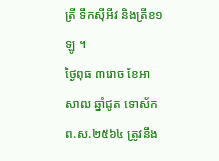ត្រី ទឹកសុីអីវ និងត្រីខ១ឡូ ។
ថ្ងៃពុធ ៣រោច ខែអាសាឍ ឆ្នាំជូត ទោស័ក ព.ស.២៥៦៤ ត្រូវនឹង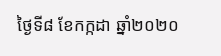ថ្ងៃទី៨ ខែកក្កដា ឆ្នាំ២០២០